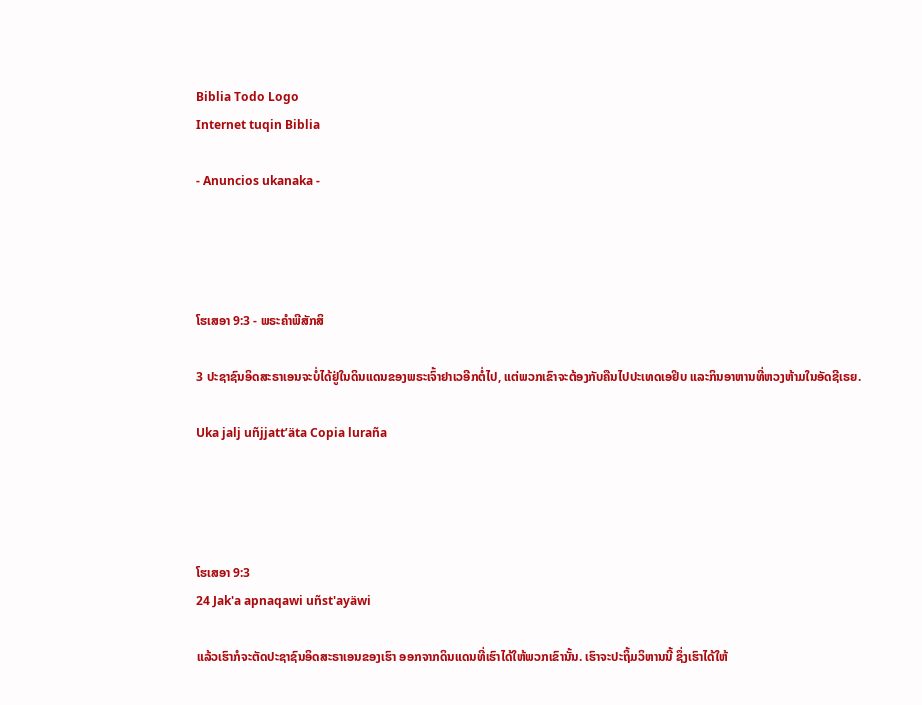Biblia Todo Logo
Internet tuqin Biblia

- Anuncios ukanaka -




ໂຮເສອາ 9:3 - ພຣະຄຳພີສັກສິ

3 ປະຊາຊົນອິດສະຣາເອນຈະບໍ່ໄດ້ຢູ່ໃນດິນແດນຂອງພຣະເຈົ້າຢາເວອີກຕໍ່ໄປ, ແຕ່ພວກເຂົາຈະຕ້ອງກັບຄືນໄປປະເທດເອຢິບ ແລະກິນອາຫານທີ່ຫວງຫ້າມໃນອັດຊີເຣຍ.

Uka jalj uñjjattʼäta Copia luraña




ໂຮເສອາ 9:3
24 Jak'a apnaqawi uñst'ayäwi

ແລ້ວເຮົາກໍຈະຕັດປະຊາຊົນອິດສະຣາເອນຂອງເຮົາ ອອກຈາກດິນແດນທີ່ເຮົາໄດ້ໃຫ້ພວກເຂົານັ້ນ. ເຮົາຈະປະຖິ້ມວິຫານນີ້ ຊຶ່ງເຮົາໄດ້ໃຫ້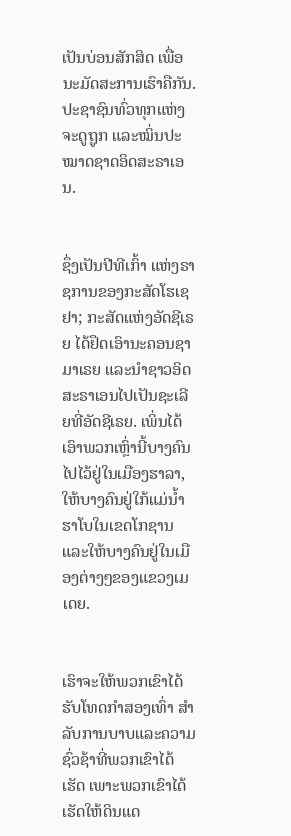ເປັນບ່ອນສັກສິດ ເພື່ອນະມັດສະການເຮົາຄືກັນ. ປະຊາຊົນທົ່ວທຸກແຫ່ງຈະດູຖູກ ແລະໝິ່ນປະໝາດຊາດອິດສະຣາເອນ.


ຊຶ່ງເປັນປີທີເກົ້າ ແຫ່ງຣາຊການຂອງກະສັດໂຮເຊຢາ; ກະສັດແຫ່ງອັດຊີເຣຍ ໄດ້ຢຶດເອົານະຄອນຊາມາເຣຍ ແລະນຳຊາວອິດສະຣາເອນໄປເປັນຊະເລີຍທີ່ອັດຊີເຣຍ. ເພິ່ນໄດ້ເອົາພວກເຫຼົ່ານີ້ບາງຄົນໄປໄວ້ຢູ່ໃນເມືອງຮາລາ, ໃຫ້ບາງຄົນຢູ່ໃກ້ແມ່ນໍ້າຮາໂບໃນເຂດໂກຊານ ແລະໃຫ້ບາງຄົນຢູ່ໃນເມືອງຕ່າງໆຂອງແຂວງເມເດຍ.


ເຮົາຈະໃຫ້ພວກເຂົາໄດ້ຮັບໂທດກຳສອງເທົ່າ ສຳລັບການບາບແລະຄວາມຊົ່ວຊ້າທີ່ພວກເຂົາໄດ້ເຮັດ ເພາະພວກເຂົາໄດ້ເຮັດໃຫ້ດິນແດ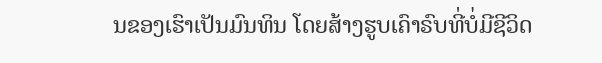ນຂອງເຮົາເປັນມົນທິນ ໂດຍສ້າງຮູບເຄົາຣົບທີ່ບໍ່ມີຊີວິດ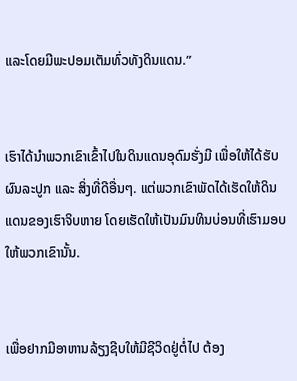ແລະໂດຍມີພະປອມເຕັມທົ່ວທັງດິນແດນ.”


ເຮົາໄດ້ນຳພວກເຂົາເຂົ້າໄປໃນດິນແດນອຸດົມຮັ່ງມີ ເພື່ອໃຫ້ໄດ້ຮັບຜົນລະປູກ ແລະ ສິ່ງທີ່ດີອື່ນໆ. ແຕ່ພວກເຂົາພັດໄດ້ເຮັດໃຫ້ດິນແດນຂອງເຮົາຈິບຫາຍ ໂດຍເຮັດໃຫ້ເປັນມົນທິນບ່ອນທີ່ເຮົາມອບໃຫ້ພວກເຂົານັ້ນ.


ເພື່ອຢາກມີອາຫານລ້ຽງຊີບໃຫ້ມີຊີວິດຢູ່ຕໍ່ໄປ ຕ້ອງ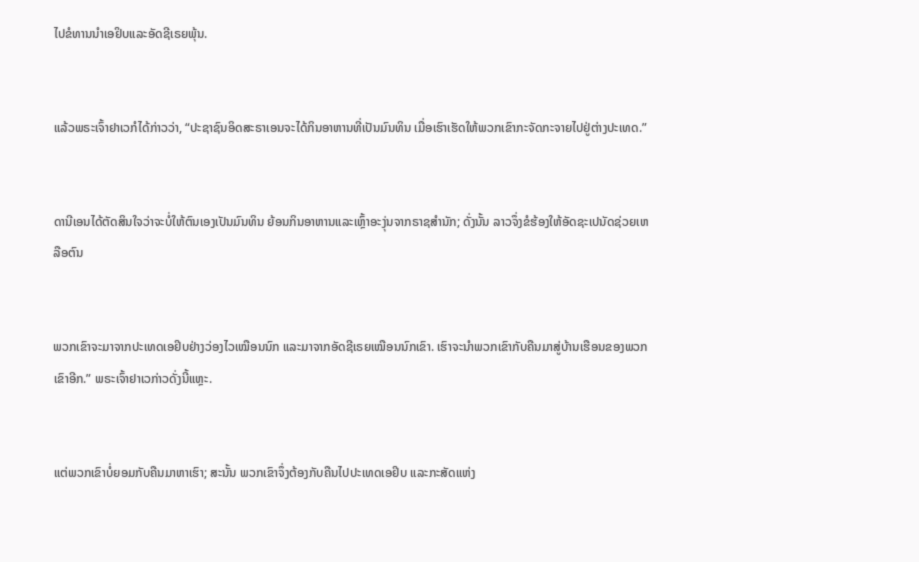ໄປຂໍທານນຳເອຢິບແລະອັດຊີເຣຍພຸ້ນ.


ແລ້ວພຣະເຈົ້າຢາເວກໍໄດ້ກ່າວວ່າ, “ປະຊາຊົນອິດສະຣາເອນຈະໄດ້ກິນອາຫານທີ່ເປັນມົນທິນ ເມື່ອເຮົາເຮັດໃຫ້ພວກເຂົາກະຈັດກະຈາຍໄປຢູ່ຕ່າງປະເທດ.”


ດານີເອນໄດ້ຕັດສິນໃຈວ່າຈະບໍ່ໃຫ້ຕົນເອງເປັນມົນທິນ ຍ້ອນກິນອາຫານແລະເຫຼົ້າອະງຸ່ນຈາກຣາຊສຳນັກ; ດັ່ງນັ້ນ ລາວຈຶ່ງຂໍຮ້ອງໃຫ້ອັດຊະເປນັດຊ່ວຍເຫລືອຕົນ


ພວກເຂົາຈະມາຈາກປະເທດເອຢິບຢ່າງວ່ອງໄວເໝືອນນົກ ແລະມາຈາກອັດຊີເຣຍເໝືອນນົກເຂົາ. ເຮົາຈະນຳພວກເຂົາກັບຄືນມາສູ່ບ້ານເຮືອນຂອງພວກເຂົາອີກ.” ພຣະເຈົ້າຢາເວກ່າວດັ່ງນີ້ແຫຼະ.


ແຕ່ພວກເຂົາບໍ່ຍອມກັບຄືນມາຫາເຮົາ; ສະນັ້ນ ພວກເຂົາຈຶ່ງຕ້ອງກັບຄືນໄປປະເທດເອຢິບ ແລະກະສັດແຫ່ງ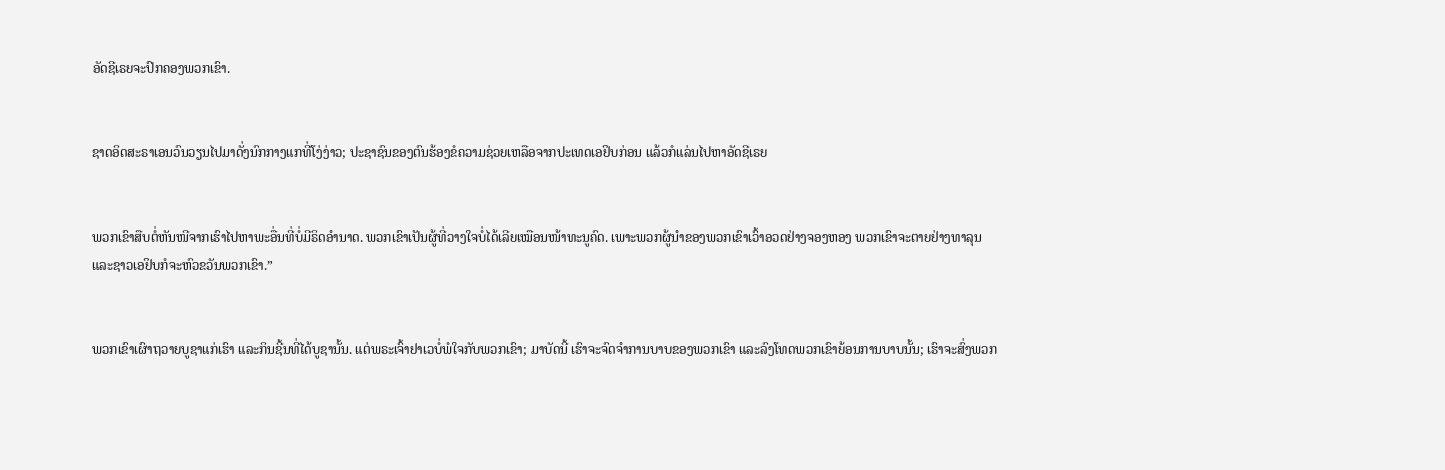ອັດຊີເຣຍຈະປົກຄອງພວກເຂົາ.


ຊາດອິດສະຣາເອນວົນວຽນໄປມາດັ່ງນົກກາງແກທີ່ໂງ່ງ່າວ; ປະຊາຊົນຂອງຕົນຮ້ອງຂໍຄວາມຊ່ວຍເຫລືອຈາກປະເທດເອຢິບກ່ອນ ແລ້ວກໍແລ່ນໄປຫາອັດຊີເຣຍ


ພວກເຂົາສືບຕໍ່ຫັນໜີຈາກເຮົາໄປຫາພະອື່ນທີ່ບໍ່ມີຣິດອຳນາດ. ພວກເຂົາເປັນຜູ້ທີ່ວາງໃຈບໍ່ໄດ້ເລີຍເໝືອນໜ້າທະນູຄົດ. ເພາະພວກຜູ້ນຳຂອງພວກເຂົາເວົ້າອວດຢ່າງຈອງຫອງ ພວກເຂົາຈະຕາຍຢ່າງທາລຸນ ແລະຊາວເອຢິບກໍຈະຫົວຂວັນພວກເຂົາ.”


ພວກເຂົາເຜົາຖວາຍບູຊາແກ່ເຮົາ ແລະກິນຊີ້ນທີ່ໄດ້ບູຊານັ້ນ. ແຕ່ພຣະເຈົ້າຢາເວບໍ່ພໍໃຈກັບພວກເຂົາ; ມາບັດນີ້ ເຮົາຈະຈົດຈຳການບາບຂອງພວກເຂົາ ແລະລົງໂທດພວກເຂົາຍ້ອນການບາບນັ້ນ; ເຮົາຈະສົ່ງພວກ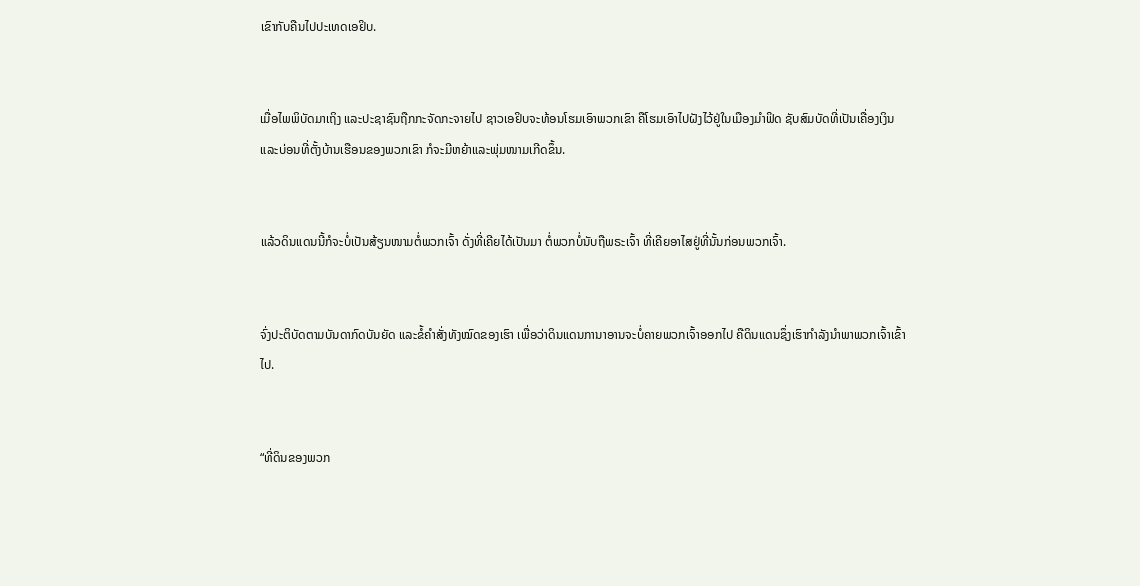ເຂົາກັບຄືນໄປປະເທດເອຢິບ.


ເມື່ອໄພພິບັດມາເຖິງ ແລະປະຊາຊົນຖືກກະຈັດກະຈາຍໄປ ຊາວເອຢິບຈະທ້ອນໂຮມເອົາພວກເຂົາ ຄືໂຮມເອົາໄປຝັງໄວ້ຢູ່ໃນເມືອງມຳຟິດ ຊັບສົມບັດທີ່ເປັນເຄື່ອງເງິນ ແລະບ່ອນທີ່ຕັ້ງບ້ານເຮືອນຂອງພວກເຂົາ ກໍຈະມີຫຍ້າແລະພຸ່ມໜາມເກີດຂຶ້ນ.


ແລ້ວດິນແດນນີ້ກໍຈະບໍ່ເປັນສ້ຽນໜາມຕໍ່ພວກເຈົ້າ ດັ່ງທີ່ເຄີຍໄດ້ເປັນມາ ຕໍ່ພວກບໍ່ນັບຖືພຣະເຈົ້າ ທີ່ເຄີຍອາໄສຢູ່ທີ່ນັ້ນກ່ອນພວກເຈົ້າ.


ຈົ່ງປະຕິບັດຕາມບັນດາກົດບັນຍັດ ແລະຂໍ້ຄຳສັ່ງທັງໝົດຂອງເຮົາ ເພື່ອວ່າດິນແດນການາອານຈະບໍ່ຄາຍພວກເຈົ້າອອກໄປ ຄືດິນແດນຊຶ່ງເຮົາກຳລັງນຳພາພວກເຈົ້າເຂົ້າໄປ.


“ທີ່ດິນຂອງພວກ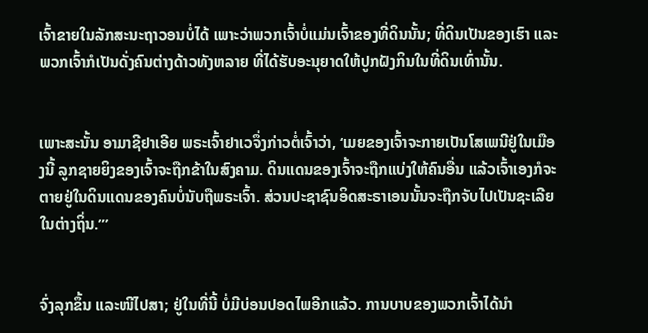ເຈົ້າຂາຍໃນລັກສະນະຖາວອນບໍ່ໄດ້ ເພາະວ່າພວກເຈົ້າບໍ່ແມ່ນເຈົ້າຂອງທີ່ດິນນັ້ນ; ທີ່ດິນເປັນຂອງເຮົາ ແລະພວກເຈົ້າກໍເປັນດັ່ງຄົນຕ່າງດ້າວທັງຫລາຍ ທີ່ໄດ້ຮັບອະນຸຍາດໃຫ້ປູກຝັງກິນໃນທີ່ດິນເທົ່ານັ້ນ.


ເພາະສະນັ້ນ ອາມາຊີຢາເອີຍ ພຣະເຈົ້າຢາເວຈຶ່ງກ່າວຕໍ່ເຈົ້າວ່າ, ‘ເມຍຂອງເຈົ້າຈະກາຍເປັນໂສເພນີຢູ່ໃນເມືອງນີ້ ລູກຊາຍຍິງຂອງເຈົ້າຈະຖືກຂ້າໃນສົງຄາມ. ດິນແດນຂອງເຈົ້າຈະຖືກແບ່ງໃຫ້ຄົນອື່ນ ແລ້ວເຈົ້າເອງກໍຈະຕາຍຢູ່ໃນດິນແດນຂອງຄົນບໍ່ນັບຖືພຣະເຈົ້າ. ສ່ວນປະຊາຊົນອິດສະຣາເອນນັ້ນຈະຖືກຈັບໄປເປັນຊະເລີຍໃນຕ່າງຖິ່ນ.”’


ຈົ່ງລຸກຂຶ້ນ ແລະໜີໄປສາ; ຢູ່ໃນທີ່ນີ້ ບໍ່ມີບ່ອນປອດໄພອີກແລ້ວ. ການບາບຂອງພວກເຈົ້າໄດ້ນຳ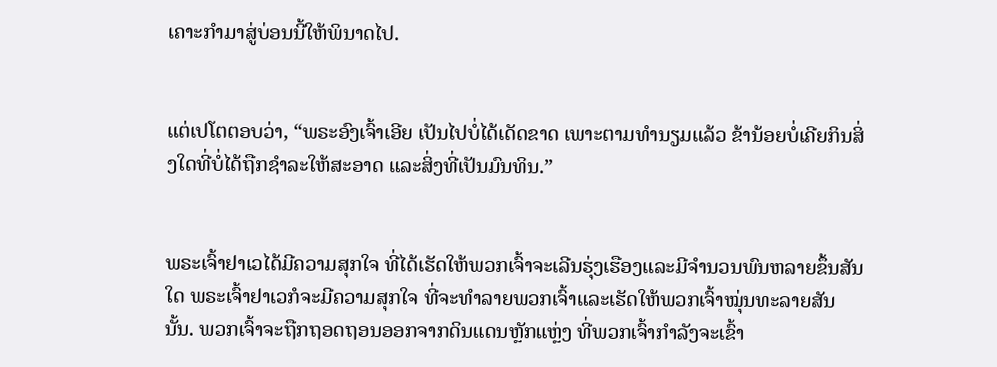ເຄາະກຳມາສູ່ບ່ອນນີ້ໃຫ້ພິນາດໄປ.


ແຕ່ເປໂຕຕອບວ່າ, “ພຣະອົງເຈົ້າເອີຍ ເປັນໄປບໍ່ໄດ້ເດັດຂາດ ເພາະຕາມທຳນຽມແລ້ວ ຂ້ານ້ອຍບໍ່ເຄີຍກິນສິ່ງໃດທີ່ບໍ່ໄດ້ຖືກຊຳລະໃຫ້ສະອາດ ແລະສິ່ງທີ່ເປັນມົນທິນ.”


ພຣະເຈົ້າຢາເວໄດ້ມີຄວາມສຸກໃຈ ທີ່ໄດ້ເຮັດໃຫ້ພວກເຈົ້າຈະເລີນຮຸ່ງເຮືອງແລະມີຈຳນວນພົນຫລາຍຂຶ້ນສັນໃດ ພຣະເຈົ້າຢາເວກໍຈະມີຄວາມສຸກໃຈ ທີ່ຈະທຳລາຍພວກເຈົ້າແລະເຮັດໃຫ້ພວກເຈົ້າໝຸ່ນທະລາຍສັນນັ້ນ. ພວກເຈົ້າຈະຖືກຖອດຖອນອອກຈາກດິນແດນຫຼັກແຫຼ່ງ ທີ່ພວກເຈົ້າກຳລັງຈະເຂົ້າ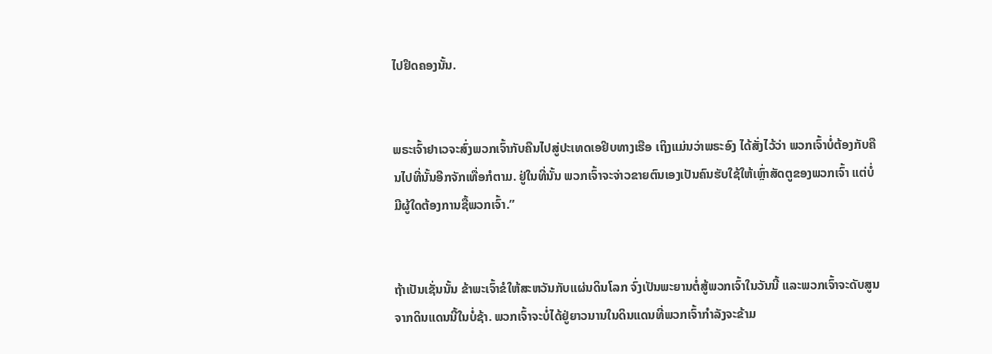ໄປຢຶດຄອງນັ້ນ.


ພຣະເຈົ້າຢາເວຈະສົ່ງພວກເຈົ້າກັບຄືນໄປສູ່ປະເທດເອຢິບທາງເຮືອ ເຖິງແມ່ນວ່າພຣະອົງ ໄດ້ສັ່ງໄວ້ວ່າ ພວກເຈົ້າບໍ່ຕ້ອງກັບຄືນໄປທີ່ນັ້ນອີກຈັກເທື່ອກໍຕາມ. ຢູ່ໃນທີ່ນັ້ນ ພວກເຈົ້າຈະຈ່າວຂາຍຕົນເອງເປັນຄົນຮັບໃຊ້ໃຫ້ເຫຼົ່າສັດຕູຂອງພວກເຈົ້າ ແຕ່ບໍ່ມີຜູ້ໃດຕ້ອງການຊື້ພວກເຈົ້າ.”


ຖ້າເປັນເຊັ່ນນັ້ນ ຂ້າພະເຈົ້າຂໍໃຫ້ສະຫວັນກັບແຜ່ນດິນໂລກ ຈົ່ງເປັນພະຍານຕໍ່ສູ້ພວກເຈົ້າໃນວັນນີ້ ແລະພວກເຈົ້າຈະດັບສູນຈາກດິນແດນນີ້ໃນບໍ່ຊ້າ. ພວກເຈົ້າຈະບໍ່ໄດ້ຢູ່ຍາວນານໃນດິນແດນທີ່ພວກເຈົ້າກຳລັງຈະຂ້າມ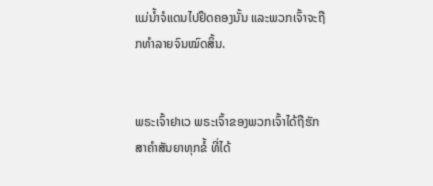ແມ່ນໍ້າຈໍແດນໄປຢຶດຄອງນັ້ນ ແລະພວກເຈົ້າຈະຖືກທຳລາຍຈົນໝົດສິ້ນ.


ພຣະເຈົ້າຢາເວ ພຣະເຈົ້າຂອງພວກເຈົ້າໄດ້ຖືຮັກສາຄຳສັນຍາທຸກຂໍ້ ທີ່ໄດ້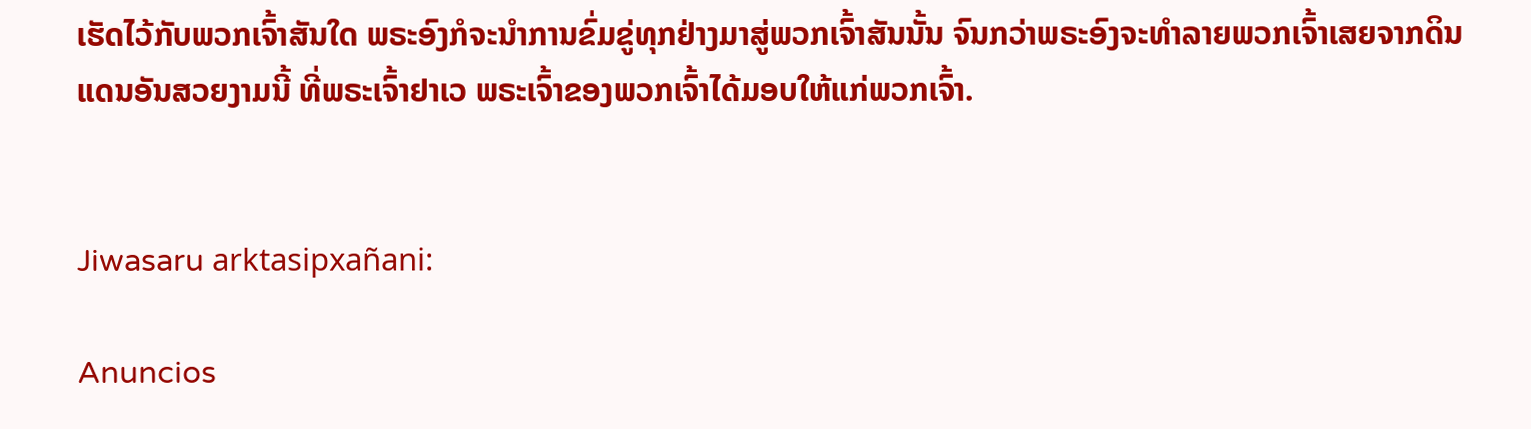ເຮັດໄວ້ກັບພວກເຈົ້າສັນໃດ ພຣະອົງກໍຈະນຳການຂົ່ມຂູ່ທຸກຢ່າງມາສູ່ພວກເຈົ້າສັນນັ້ນ ຈົນກວ່າພຣະອົງຈະທຳລາຍພວກເຈົ້າເສຍຈາກດິນແດນອັນສວຍງາມນີ້ ທີ່ພຣະເຈົ້າຢາເວ ພຣະເຈົ້າຂອງພວກເຈົ້າໄດ້ມອບໃຫ້ແກ່ພວກເຈົ້າ.


Jiwasaru arktasipxañani:

Anuncios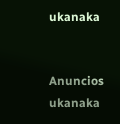ukanaka


Anuncios ukanaka